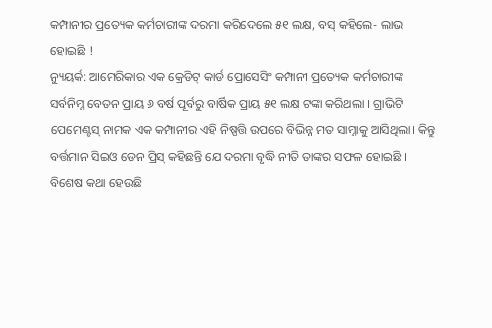କମ୍ପାନୀର ପ୍ରତ୍ୟେକ କର୍ମଚାରୀଙ୍କ ଦରମା କରିଦେଲେ ୫୧ ଲକ୍ଷ, ବସ୍ କହିଲେ- ଲାଭ ହୋଇଛି !
ନ୍ୟୁୟର୍କ: ଆମେରିକାର ଏକ କ୍ରେଡିଟ୍ କାର୍ଡ ପ୍ରୋସେସିଂ କମ୍ପାନୀ ପ୍ରତ୍ୟେକ କର୍ମଚାରୀଙ୍କ ସର୍ବନିମ୍ନ ବେତନ ପ୍ରାୟ ୬ ବର୍ଷ ପୂର୍ବରୁ ବାର୍ଷିକ ପ୍ରାୟ ୫୧ ଲକ୍ଷ ଟଙ୍କା କରିଥଲା । ଗ୍ରାଭିଟି ପେମେଣ୍ଟସ୍ ନାମକ ଏକ କମ୍ପାନୀର ଏହି ନିଷ୍ପତ୍ତି ଉପରେ ବିଭିନ୍ନ ମତ ସାମ୍ନାକୁ ଆସିଥିଲା। କିନ୍ତୁ ବର୍ତ୍ତମାନ ସିଇଓ ଡେନ ପ୍ରିସ୍ କହିଛନ୍ତି ଯେ ଦରମା ବୃଦ୍ଧି ନୀତି ତାଙ୍କର ସଫଳ ହୋଇଛି ।
ବିଶେଷ କଥା ହେଉଛି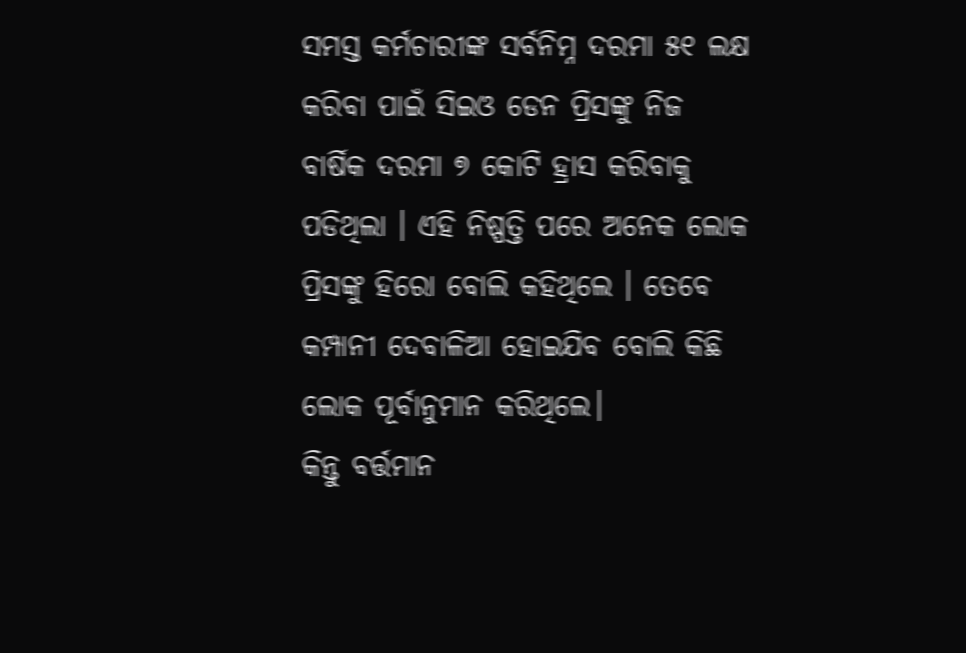ସମସ୍ତ କର୍ମଚାରୀଙ୍କ ସର୍ବନିମ୍ନ ଦରମା ୫୧ ଲକ୍ଷ କରିବା ପାଇଁ ସିଇଓ ଡେନ ପ୍ରିସଙ୍କୁ ନିଜ ବାର୍ଷିକ ଦରମା ୭ କୋଟି ହ୍ରାସ କରିବାକୁ ପଡିଥିଲା । ଏହି ନିଷ୍ପତ୍ତି ପରେ ଅନେକ ଲୋକ ପ୍ରିସଙ୍କୁ ହିରୋ ବୋଲି କହିଥିଲେ । ତେବେ କମ୍ପାନୀ ଦେବାଳିଆ ହୋଇଯିବ ବୋଲି କିଛି ଲୋକ ପୂର୍ବାନୁମାନ କରିଥିଲେ।
କିନ୍ତୁ ବର୍ତ୍ତମାନ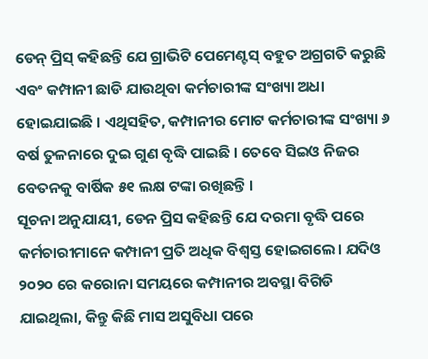ଡେନ୍ ପ୍ରିସ୍ କହିଛନ୍ତି ଯେ ଗ୍ରାଭିଟି ପେମେଣ୍ଟସ୍ ବହୁତ ଅଗ୍ରଗତି କରୁଛି ଏବଂ କମ୍ପାନୀ ଛାଡି ଯାଉଥିବା କର୍ମଚାରୀଙ୍କ ସଂଖ୍ୟା ଅଧା ହୋଇଯାଇଛି । ଏଥିସହିତ, କମ୍ପାନୀର ମୋଟ କର୍ମଚାରୀଙ୍କ ସଂଖ୍ୟା ୬ ବର୍ଷ ତୁଳନାରେ ଦୁଇ ଗୁଣ ବୃଦ୍ଧି ପାଇଛି । ତେବେ ସିଇଓ ନିଜର ବେତନକୁ ବାର୍ଷିକ ୫୧ ଲକ୍ଷ ଟଙ୍କା ରଖିଛନ୍ତି ।
ସୂଚନା ଅନୁଯାୟୀ, ଡେନ ପ୍ରିସ କହିଛନ୍ତି ଯେ ଦରମା ବୃଦ୍ଧି ପରେ କର୍ମଚାରୀମାନେ କମ୍ପାନୀ ପ୍ରତି ଅଧିକ ବିଶ୍ୱସ୍ତ ହୋଇଗଲେ। ଯଦିଓ ୨୦୨୦ ରେ କରୋନା ସମୟରେ କମ୍ପାନୀର ଅବସ୍ଥା ବିଗିଡି ଯାଇଥିଲା, କିନ୍ତୁ କିଛି ମାସ ଅସୁବିଧା ପରେ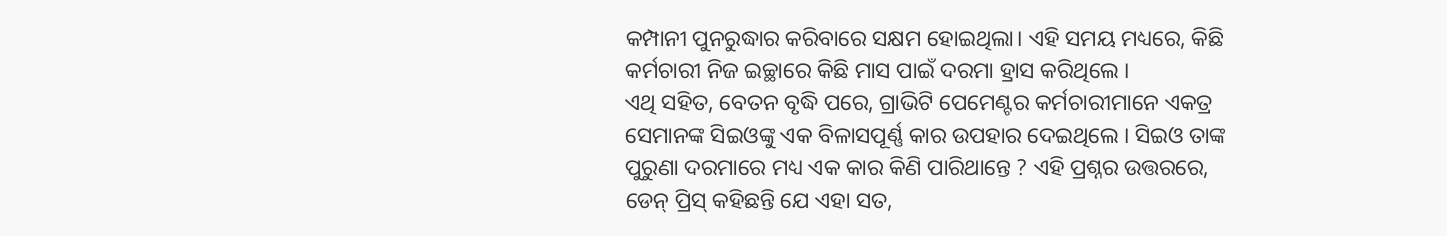କମ୍ପାନୀ ପୁନରୁଦ୍ଧାର କରିବାରେ ସକ୍ଷମ ହୋଇଥିଲା। ଏହି ସମୟ ମଧ୍ୟରେ, କିଛି କର୍ମଚାରୀ ନିଜ ଇଚ୍ଛାରେ କିଛି ମାସ ପାଇଁ ଦରମା ହ୍ରାସ କରିଥିଲେ ।
ଏଥି ସହିତ, ବେତନ ବୃଦ୍ଧି ପରେ, ଗ୍ରାଭିଟି ପେମେଣ୍ଟର କର୍ମଚାରୀମାନେ ଏକତ୍ର ସେମାନଙ୍କ ସିଇଓଙ୍କୁ ଏକ ବିଳାସପୂର୍ଣ୍ଣ କାର ଉପହାର ଦେଇଥିଲେ । ସିଇଓ ତାଙ୍କ ପୁରୁଣା ଦରମାରେ ମଧ୍ୟ ଏକ କାର କିଣି ପାରିଥାନ୍ତେ ? ଏହି ପ୍ରଶ୍ନର ଉତ୍ତରରେ, ଡେନ୍ ପ୍ରିସ୍ କହିଛନ୍ତି ଯେ ଏହା ସତ,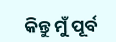କିନ୍ତୁ ମୁଁ ପୂର୍ବ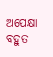ଅପେକ୍ଷା ବହୁତ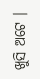ଖୁସି ଅଟେ ।